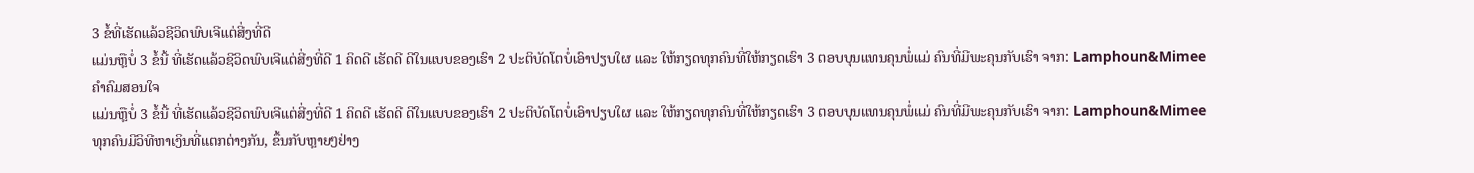3 ຂໍ້ທີ່ເຮັດແລ້ວຊີວິດພົບເຈີແຕ່ສີ່ງທີ່ດີ
ແມ່ນຫຼືບໍ່ 3 ຂໍ້ນີ້ ທີ່ເຮັດແລ້ວຊີວິດພົບເຈີແຕ່ສີ່ງທີ່ດີ 1 ຄິດດີ ເຮັດດີ ດີໃນແບບຂອງເຮົາ 2 ປະຕິບັດໂຕບໍ່ເອົາປຽບໃຜ ແລະ ໃຫ້ກຽດທຸກຄົນທີ່ໃຫ້ກຽດເຮົາ 3 ຕອບບຸນແທນຄຸນພໍ່ແມ່ ຄົນທີ່ມີພະຄຸນກັບເຮົາ ຈາກ: Lamphoun&Mimee
ຄຳຄົມສອນໃຈ
ແມ່ນຫຼືບໍ່ 3 ຂໍ້ນີ້ ທີ່ເຮັດແລ້ວຊີວິດພົບເຈີແຕ່ສີ່ງທີ່ດີ 1 ຄິດດີ ເຮັດດີ ດີໃນແບບຂອງເຮົາ 2 ປະຕິບັດໂຕບໍ່ເອົາປຽບໃຜ ແລະ ໃຫ້ກຽດທຸກຄົນທີ່ໃຫ້ກຽດເຮົາ 3 ຕອບບຸນແທນຄຸນພໍ່ແມ່ ຄົນທີ່ມີພະຄຸນກັບເຮົາ ຈາກ: Lamphoun&Mimee
ທຸກຄົນມີວິທີຫາເງິນທີ່ແຕກຕ່າງກັນ, ຂຶ້ນກັບຫຼາຍໆຢ່າງ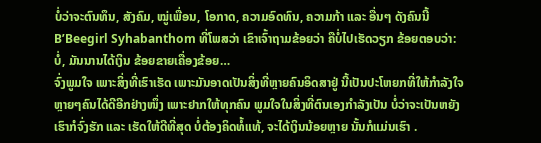ບໍ່ວ່າຈະຕົນທຶນ, ສັງຄົມ, ໝູ່ເພື່ອນ, ໂອກາດ, ຄວາມອົດທົນ, ຄວາມກ້າ ແລະ ອື່ນໆ ດັງຄົນນີ້ B’Beegirl Syhabanthom ທີ່ໂພສວ່າ ເຂົາເຈົ້າຖາມຂ້ອຍວ່າ ຄືບໍ່ໄປເຮັດວຽກ ຂ້ອຍຕອບວ່າ: ບໍ່, ມັນນານໄດ້ເງິນ ຂ້ອຍຂາຍເຄື່ອງຂ້ອຍ…
ຈົ່ງພູມໃຈ ເພາະສິ່ງທີ່ເຮົາເຮັດ ເພາະມັນອາດເປັນສິ່ງທີ່ຫຼາຍຄົນອິດສາຢູ່ ນີ້ເປັນປະໂຫຍກທີ່ໃຫ້ກໍາລັງໃຈຫຼາຍໆຄົນໄດ້ດີອີກຢ່າງໜຶ່ງ ເພາະຢາກໃຫ້ທຸກຄົນ ພູມໃຈໃນສິ່ງທີ່ຕົນເອງກໍາລັງເປັນ ບໍ່ວ່າຈະເປັນຫຍັງ ເຮົາກໍຈົ່ງຮັກ ແລະ ເຮັດໃຫ້ດີທີ່ສຸດ ບໍ່ຕ້ອງຄິດທໍ້ແທ້, ຈະໄດ້ເງິນນ້ອຍຫຼາຍ ນັ້ນກໍແມ່ນເຮົາ .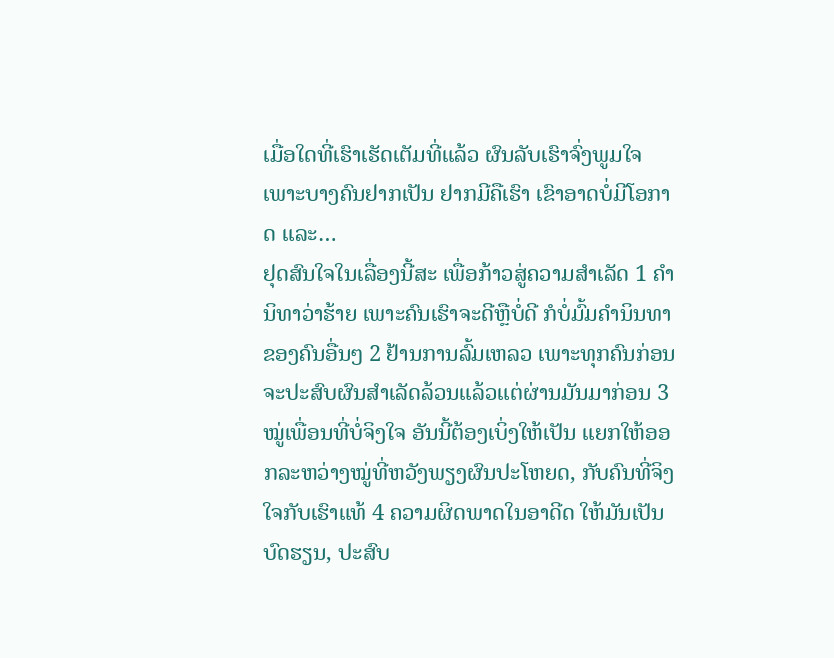ເມື່ອໃດທີ່ເຮົາເຮັດເຕັມທີ່ແລ້ວ ຜົນລັບເຮົາຈົ່ງພູມໃຈ ເພາະບາງຄົນຢາກເປັນ ຢາກມີຄືເຮົາ ເຂົາອາດບໍ່ມີໂອກາດ ແລະ…
ຢຸດສົນໃຈໃນເລື່ອງນີ້ສະ ເພື່ອກ້າວສູ່ຄວາມສໍາເລັດ 1 ຄໍານິທາວ່າຮ້າຍ ເພາະຄົນເຮົາຈະດີຫຼືບໍ່ດີ ກໍບໍ່ມົ້ມຄໍານິນທາຂອງຄົນອື່ນໆ 2 ຢ້ານການລົ້ມເຫລວ ເພາະທຸກຄົນກ່ອນຈະປະສົບຜົນສໍາເລັດລ້ວນແລ້ວແຕ່ຜ່ານມັນມາກ່ອນ 3 ໝູ່ເພື່ອນທີ່ບໍ່ຈິງໃຈ ອັນນີ້ຕ້ອງເບິ່ງໃຫ້ເປັນ ແຍກໃຫ້ອອກລະຫວ່າງໝູ່ທີ່ຫວັງພຽງຜົນປະໂຫຍດ, ກັບຄົນທີ່ຈິງໃຈກັບເຮົາແທ້ 4 ຄວາມຜິດພາດໃນອາດີດ ໃຫ້ມັນເປັນບົດຮຽນ, ປະສົບ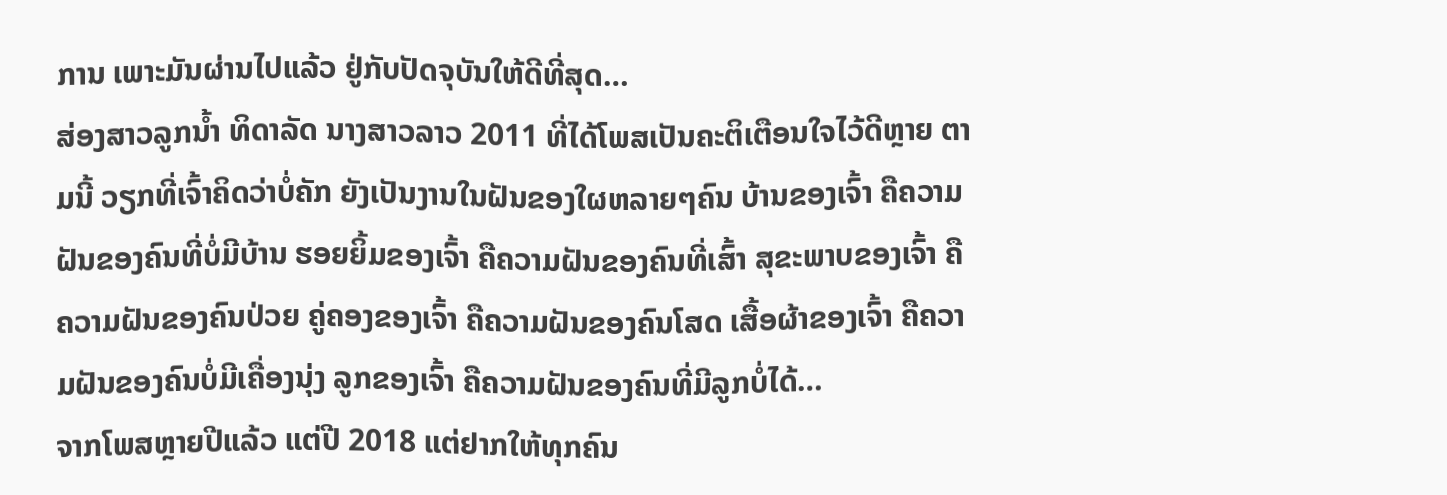ການ ເພາະມັນຜ່ານໄປແລ້ວ ຢູ່ກັບປັດຈຸບັນໃຫ້ດີທີ່ສຸດ…
ສ່ອງສາວລູກນ້ຳ ທິດາລັດ ນາງສາວລາວ 2011 ທີ່ໄດ້ໂພສເປັນຄະຕິເຕືອນໃຈໄວ້ດີຫຼາຍ ຕາມນີ້ ວຽກທີ່ເຈົ້າຄິດວ່າບໍ່ຄັກ ຍັງເປັນງານໃນຝັນຂອງໃຜຫລາຍໆຄົນ ບ້ານຂອງເຈົ້າ ຄືຄວາມຝັນຂອງຄົນທີ່ບໍ່ມີບ້ານ ຮອຍຍິ້ມຂອງເຈົ້າ ຄືຄວາມຝັນຂອງຄົນທີ່ເສົ້າ ສຸຂະພາບຂອງເຈົ້າ ຄືຄວາມຝັນຂອງຄົນປ່ວຍ ຄູ່ຄອງຂອງເຈົ້າ ຄືຄວາມຝັນຂອງຄົນໂສດ ເສື້ອຜ້າຂອງເຈົ້າ ຄືຄວາມຝັນຂອງຄົນບໍ່ມີເຄື່ອງນຸ່ງ ລູກຂອງເຈົ້າ ຄືຄວາມຝັນຂອງຄົນທີ່ມີລູກບໍ່ໄດ້…
ຈາກໂພສຫຼາຍປີແລ້ວ ແຕ່ປີ 2018 ແຕ່ຢາກໃຫ້ທຸກຄົນ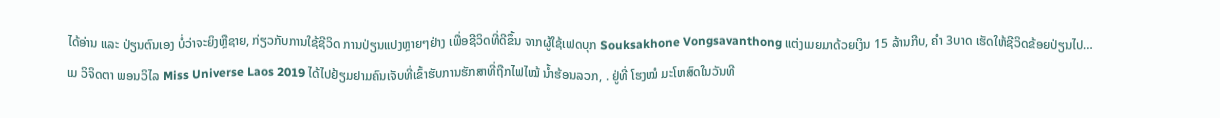ໄດ້ອ່ານ ແລະ ປ່ຽນຕົນເອງ ບໍ່ວ່າຈະຍິງຫຼືຊາຍ, ກ່ຽວກັບການໃຊ້ຊີວິດ ການປ່ຽນແປງຫຼາຍໆຢ່າງ ເພື່ອຊີວິດທີ່ດີຂຶ້ນ ຈາກຜູ້ໃຊ້ເຟດບຸກ Souksakhone Vongsavanthong ແຕ່ງເມຍມາດ້ວຍເງິນ 15 ລ້ານກີບ, ຄຳ 3ບາດ ເຮັດໃຫ້ຊີວິດຂ້ອຍປ່ຽນໄປ…
ເມ ວິຈິດຕາ ພອນວິໄລ Miss Universe Laos 2019 ໄດ້ໄປຢ້ຽມຢາມຄົນເຈັບທີ່ເຂົ້າຮັບການຮັກສາທີ່ຖືກໄຟໄໝ້ ນໍ້າຮ້ອນລວກ, . ຢູ່ທີ່ ໂຮງໝໍ ມະໂຫສົດໃນວັນທີ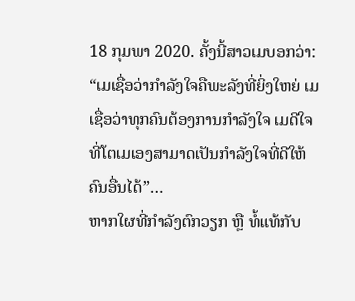18 ກຸມພາ 2020. ຄັ້ງນີ້ສາວເມບອກວ່າ: “ເມເຊື່ອວ່າກຳລັງໃຈຄືພະລັງທີ່ຍິ່ງໃຫຍ່ ເມເຊື່ອວ່າທຸກຄົນຕ້ອງການກຳລັງໃຈ ເມດີໃຈທີ່ໂຕເມເອງສາມາດເປັນກຳລັງໃຈທີ່ດີໃຫ້ຄົນອື່ນໄດ້”…
ຫາກໃຜທີ່ກຳລັງຕົກວຽກ ຫຼື ທໍ້ແທ້ກັບ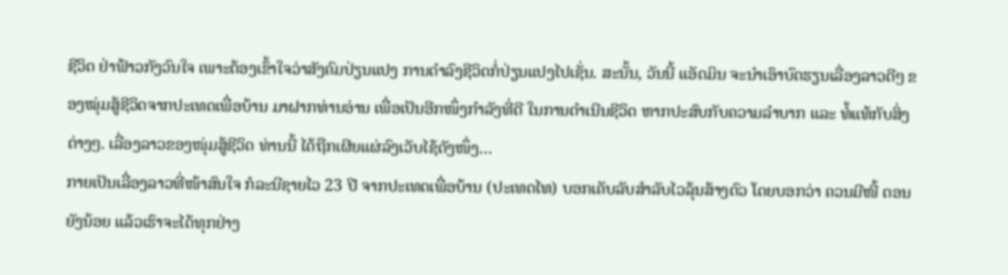ຊີວິດ ຢ່າຟ້າວກັງວົນໃຈ ເພາະຕ້ອງເຂົ້າໃຈວ່າສັງຄົມປ່ຽນແປງ ການດຳລົງຊີວິດກໍ່ປ່ຽນແປງໄປເຊັ່ນ. ສະນັ້ນ, ວັນນີ້ ແອັດມິນ ຈະນໍາເອົາບົດຮຽນເລື່ອງລາວດີໆ ຂອງໝຸ່ມສູ້ຊີວິດຈາກປະເທດເພື່ອບ້ານ ມາຝາກທ່ານອ່ານ ເພື່ອເປັນອີກໜຶ່ງກຳລັງທີ່ດີ ໃນການດຳເນີນຊີວິດ ຫາກປະສົບກັບຄວາມລຳບາກ ແລະ ທໍ້ແທ້ກັບສິ່ງຕ່າງໆ. ເລື່ອງລາວຂອງໜຸ່ມສູ້ຊີວິດ ທ່ານນີ້ ໄດ້ຖືກເຜີຍແຜ່ລົງເວັບໄຊ້ດັງໜຶ່ງ…
ກາຍເປັນເລື່ອງລາວທີ່ໜ້າສົນໃຈ ກໍລະນີຊາຍໄວ 23 ປີ ຈາກປະເທດເພື່ອບ້ານ (ປະເທດໄທ) ບອກເຄັບລັບສຳລັບໄວລຸ້ນສ້າງຕົວ ໂດຍບອກວ່າ ຄວນມີໜີ້ ຕອນຍັງນ້ອຍ ແລ້ວເຮົາຈະໄດ້ທຸກຢ່າງ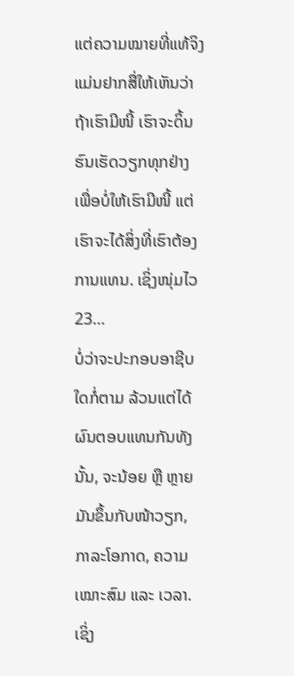ແຕ່ຄວາມໝາຍທີ່ແທ້ຈິງ ແມ່ນຢາກສື່ໃຫ້ເຫັນວ່າ ຖ້າເຮົາມີໜີ້ ເຮົາຈະດິ້ນຮົນເຮັດວຽກທຸກຢ່າງ ເພື່ອບໍ່ໃຫ້ເຮົາມີໜີ້ ແຕ່ເຮົາຈະໄດ້ສິ່ງທີ່ເຮົາຕ້ອງການແທນ. ເຊິ່ງໜຸ່ມໄວ 23…
ບໍ່ວ່າຈະປະກອບອາຊີບໃດກໍ່ຕາມ ລ້ວນແຕ່ໄດ້ຜົນຕອບແທນກັນທັງນັ້ນ, ຈະນ້ອຍ ຫຼື ຫຼາຍ ມັນຂຶ້ນກັບໜ້າວຽກ, ກາລະໂອກາດ, ຄວາມເໝາະສົມ ແລະ ເວລາ. ເຊິ່ງ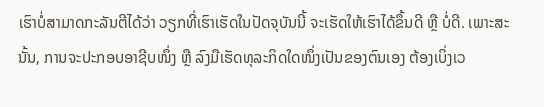ເຮົາບໍ່ສາມາດກະລັນຕີໄດ້ວ່າ ວຽກທີ່ເຮົາເຮັດໃນປັດຈຸບັນນີ້ ຈະເຮັດໃຫ້ເຮົາໄດ້ຂຶ້ນດີ ຫຼື ບໍ່ດີ. ເພາະສະນັ້ນ, ການຈະປະກອບອາຊີບໜຶ່ງ ຫຼື ລົງມືເຮັດທຸລະກິດໃດໜຶ່ງເປັນຂອງຕົນເອງ ຕ້ອງເບິ່ງເວ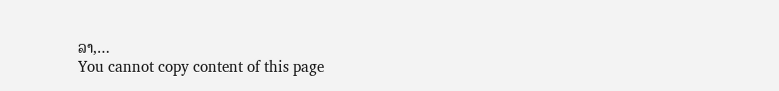ລາ,…
You cannot copy content of this page